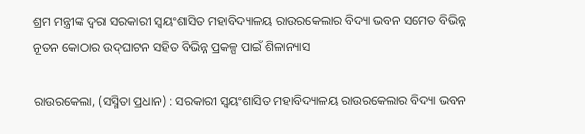ଶ୍ରମ ମନ୍ତ୍ରୀଙ୍କ ଦ୍ୱରା ସରକାରୀ ସ୍ୱୟଂଶାସିତ ମହାବିଦ୍ୟାଳୟ ରାଉରକେଲାର ବିଦ୍ୟା ଭବନ ସମେତ ବିଭିନ୍ନ ନୂତନ କୋଠାର ଉଦ୍‌ଘାଟନ ସହିତ ବିଭିନ୍ନ ପ୍ରକଳ୍ପ ପାଇଁ ଶିଳାନ୍ୟାସ

ରାଉରକେଲା, (ସସ୍ମିତା ପ୍ରଧାନ) : ସରକାରୀ ସ୍ୱୟଂଶାସିତ ମହାବିଦ୍ୟାଳୟ ରାଉରକେଲାର ବିଦ୍ୟା ଭବନ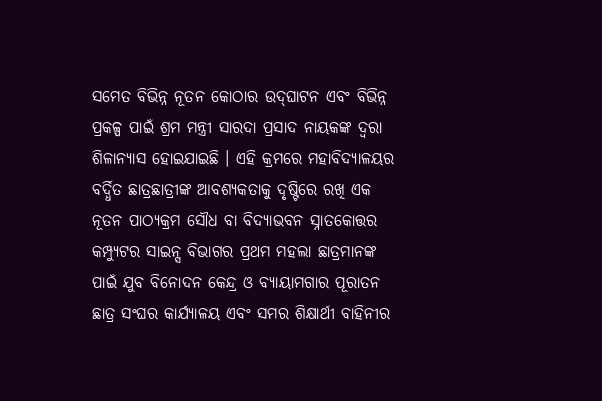ସମେତ ବିଭିନ୍ନ ନୂତନ କୋଠାର ଉଦ୍‌ଘାଟନ ଏବଂ ବିଭିନ୍ନ ପ୍ରକଳ୍ପ ପାଇଁ ଶ୍ରମ ମନ୍ତ୍ରୀ ସାରଦା ପ୍ରସାଦ ନାୟକଙ୍କ ଦ୍ୱରା ଶିଳାନ୍ୟାସ ହୋଇଯାଇଛି । ଏହି କ୍ରମରେ ମହାବିଦ୍ୟାଳୟର ବର୍ଦ୍ଧିତ ଛାତ୍ରଛାତ୍ରୀଙ୍କ ଆବଶ୍ୟକତାକୁ ଦୃଷ୍ଟିରେ ରଖି ଏକ ନୂତନ ପାଠ୍ୟକ୍ରମ ସୌଧ ବା ବିଦ୍ୟାଭବନ ସ୍ନାତକୋତ୍ତର କମ୍ପ୍ୟୁଟର ସାଇନ୍ସ ବିଭାଗର ପ୍ରଥମ ମହଲା ଛାତ୍ରମାନଙ୍କ ପାଇଁ ଯୁବ ବିନୋଦନ କେନ୍ଦ୍ର ଓ ବ୍ୟାୟାମଗାର ପୂରାତନ ଛାତ୍ର ସଂଘର କାର୍ଯ୍ୟାଳୟ ଏବଂ ସମର ଶିକ୍ଷାର୍ଥୀ ବାହିନୀର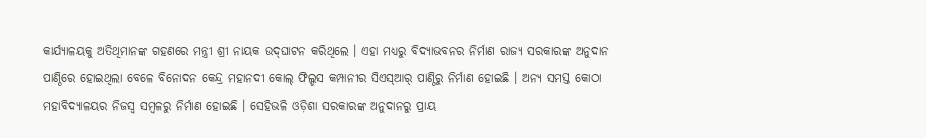କାର୍ଯ୍ୟାଳୟକୁ ଅତିଥିମାନଙ୍କ ଗହଣରେ ମନ୍ତ୍ରୀ ଶ୍ରୀ ନାୟକ ଉଦ୍‌ଘାଟନ କରିଥିଲେ । ଏହା ମଧ୍ୟରୁ ବିଦ୍ୟାଭବନର ନିର୍ମାଣ ରାଜ୍ୟ ସରକାରଙ୍କ ଅନୁଦାନ ପାଣ୍ଠିରେ ହୋଇଥିଲା ବେଳେ ବିନୋଦନ କେନ୍ଦ୍ର ମହାନଦୀ କୋଲ୍ ଫିଲ୍ଡସ କମ୍ପାନୀର ସିଏସ୍‌ଆର୍‌ ପାଣ୍ଠିରୁ ନିର୍ମାଣ ହୋଇଛି । ଅନ୍ୟ ସମସ୍ତ କୋଠା ମହାବିଦ୍ୟାଳୟର ନିଜସ୍ୱ ସମ୍ବଳରୁ ନିର୍ମାଣ ହୋଇଛି । ସେହିଭଳି ଓଡ଼ିଶା ସରକାରଙ୍କ ଅନୁଦାନରୁ ପ୍ରାୟ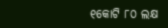୧କୋଟି ୮୦ ଲକ୍ଷ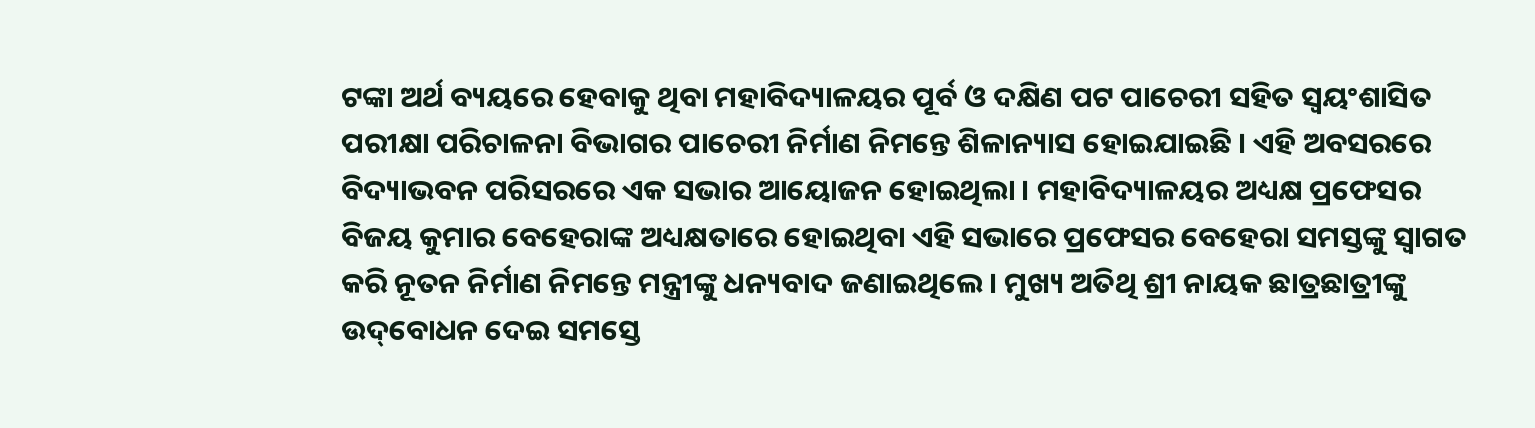ଟଙ୍କା ଅର୍ଥ ବ୍ୟୟରେ ହେବାକୁ ଥିବା ମହାବିଦ୍ୟାଳୟର ପୂର୍ବ ଓ ଦକ୍ଷିଣ ପଟ ପାଚେରୀ ସହିତ ସ୍ୱୟଂଶାସିତ ପରୀକ୍ଷା ପରିଚାଳନା ବିଭାଗର ପାଚେରୀ ନିର୍ମାଣ ନିମନ୍ତେ ଶିଳାନ୍ୟାସ ହୋଇଯାଇଛି । ଏହି ଅବସରରେ ବିଦ୍ୟାଭବନ ପରିସରରେ ଏକ ସଭାର ଆୟୋଜନ ହୋଇଥିଲା । ମହାବିଦ୍ୟାଳୟର ଅଧ୍ୟକ୍ଷ ପ୍ରଫେସର ବିଜୟ କୁମାର ବେହେରାଙ୍କ ଅଧ୍ୟକ୍ଷତାରେ ହୋଇଥିବା ଏହି ସଭାରେ ପ୍ରଫେସର ବେହେରା ସମସ୍ତଙ୍କୁ ସ୍ୱାଗତ କରି ନୂତନ ନିର୍ମାଣ ନିମନ୍ତେ ମନ୍ତ୍ରୀଙ୍କୁ ଧନ୍ୟବାଦ ଜଣାଇଥିଲେ । ମୁଖ୍ୟ ଅତିଥି ଶ୍ରୀ ନାୟକ ଛାତ୍ରଛାତ୍ରୀଙ୍କୁ ଉଦ୍‌ବୋଧନ ଦେଇ ସମସ୍ତେ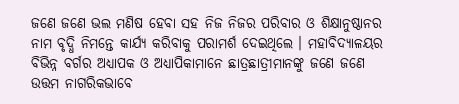ଜଣେ ଜଣେ ଭଲ ମଣିଷ ହେବା ସହ ନିଜ ନିଜର ପରିବାର ଓ ଶିକ୍ଷାନୁଷ୍ଠାନର ନାମ ବୃଦ୍ଧି ନିମନ୍ତେ କାର୍ଯ୍ୟ କରିବାକୁ ପରାମର୍ଶ ଦେଇଥିଲେ । ମହାବିଦ୍ୟାଳୟର ବିଭିନ୍ନ ବର୍ଗର ଅଧ୍ୟାପକ ଓ ଅଧ୍ୟାପିକାମାନେ ଛାତ୍ରଛାତ୍ରୀମାନଙ୍କୁ ଜଣେ ଜଣେ ଉତ୍ତମ ନାଗରିକଭାବେ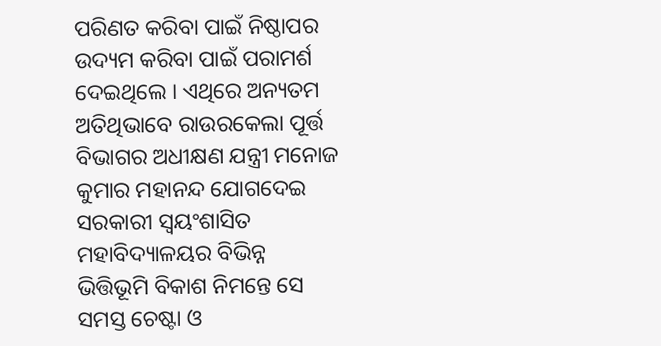ପରିଣତ କରିବା ପାଇଁ ନିଷ୍ଠାପର ଉଦ୍ୟମ କରିବା ପାଇଁ ପରାମର୍ଶ ଦେଇଥିଲେ । ଏଥିରେ ଅନ୍ୟତମ ଅତିଥିଭାବେ ରାଉରକେଲା ପୂର୍ତ୍ତ ବିଭାଗର ଅଧୀକ୍ଷଣ ଯନ୍ତ୍ରୀ ମନୋଜ କୁମାର ମହାନନ୍ଦ ଯୋଗଦେଇ ସରକାରୀ ସ୍ୱୟଂଶାସିତ ମହାବିଦ୍ୟାଳୟର ବିଭିନ୍ନ ଭିତ୍ତିଭୂମି ବିକାଶ ନିମନ୍ତେ ସେ ସମସ୍ତ ଚେଷ୍ଟା ଓ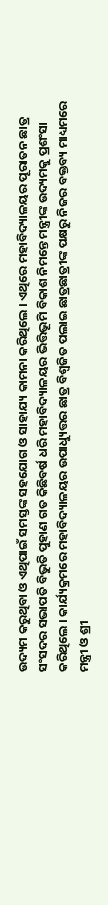ଉଦ୍ୟମ କରୁଥିବା ଓ ଏଥିପାଇଁ ସମସ୍ତଙ୍କ ସହଯୋଗ ଓ ସାହାଯ୍ୟ କାମନା କରିଥିଲେ । ଏଥିରେ ମହାବିଦ୍ୟାଳୟର ପୂରାତନ ଛାତ୍ର ସଂସଦର ସଭାପତି ବିଭୁତି ପୁହାଣ ଗତ କିଛିବର୍ଷ ଧରି ମହାବିଦ୍ୟାଳୟର ଭିତ୍ତିଭୂମି ବିକାଶ ନିମନ୍ତେ ମନ୍ତ୍ରୀଙ୍କ ଉଦ୍ୟମକୁ ପ୍ରଶଂସା କରିଥିଲେ । କାର୍ଯ୍ୟକ୍ରମରେ ମହାବିଦ୍ୟାଳୟର ଉପାଧ୍ୟୁତ୍ତର ଛାତ୍ର ବିଶ୍ୱଜିତ ପଲାଇ ଛାତ୍ରଛାତ୍ରୀଙ୍କ ପକ୍ଷରୁ ନିଜର ବକ୍ତବ୍ୟ ମାଧ୍ୟମରେ ମନ୍ତ୍ରୀ ଓ ଶ୍ରୀ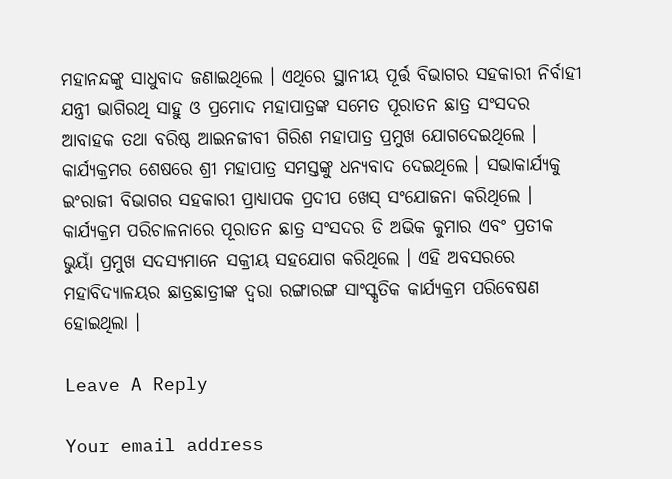ମହାନନ୍ଦଙ୍କୁ ସାଧୁବାଦ ଜଣାଇଥିଲେ । ଏଥିରେ ସ୍ଥାନୀୟ ପୂର୍ତ୍ତ ବିଭାଗର ସହକାରୀ ନିର୍ବାହୀ ଯନ୍ତ୍ରୀ ଭାଗିରଥି ସାହୁ ଓ ପ୍ରମୋଦ ମହାପାତ୍ରଙ୍କ ସମେତ ପୂରାତନ ଛାତ୍ର ସଂସଦର ଆବାହକ ତଥା ବରିଷ୍ଠ ଆଇନଜୀବୀ ଗିରିଶ ମହାପାତ୍ର ପ୍ରମୁଖ ଯୋଗଦେଇଥିଲେ । କାର୍ଯ୍ୟକ୍ରମର ଶେଷରେ ଶ୍ରୀ ମହାପାତ୍ର ସମସ୍ତଙ୍କୁ ଧନ୍ୟବାଦ ଦେଇଥିଲେ । ସଭାକାର୍ଯ୍ୟକୁ ଇଂରାଜୀ ବିଭାଗର ସହକାରୀ ପ୍ରାଧ୍ୟାପକ ପ୍ରଦୀପ ଖେସ୍‌ ସଂଯୋଜନା କରିଥିଲେ । କାର୍ଯ୍ୟକ୍ରମ ପରିଚାଳନାରେ ପୂରାତନ ଛାତ୍ର ସଂସଦର ଡି ଅଭିକ କୁମାର ଏବଂ ପ୍ରତୀକ ଭୁୟାଁ ପ୍ରମୁଖ ସଦସ୍ୟମାନେ ସକ୍ରୀୟ ସହଯୋଗ କରିଥିଲେ । ଏହି ଅବସରରେ ମହାବିଦ୍ୟାଳୟର ଛାତ୍ରଛାତ୍ରୀଙ୍କ ଦ୍ୱରା ରଙ୍ଗାରଙ୍ଗ ସାଂସ୍କୃତିକ କାର୍ଯ୍ୟକ୍ରମ ପରିବେଷଣ ହୋଇଥିଲା ।

Leave A Reply

Your email address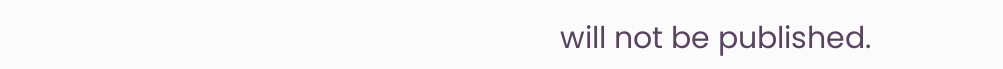will not be published.